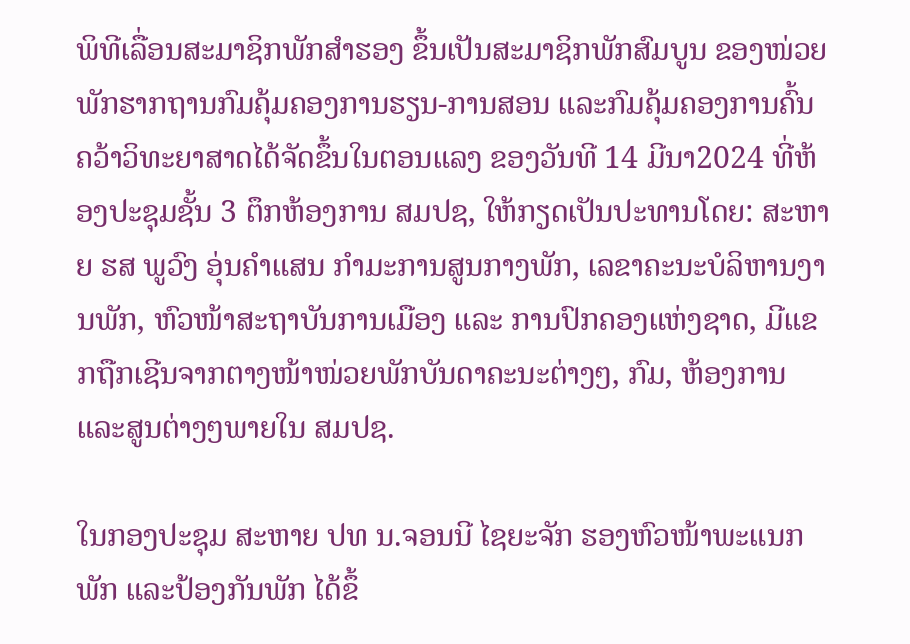ພິທີເລື່ອນສະມາຊິກພັກສໍາຮອງ ຂຶ້ນເປັນສະມາຊິກພັກສົມບູນ ຂອງໜ່ວຍພັກຮາກຖານກົມຄຸ້ມຄອງການຮຽນ-ການສອນ ແລະກົມຄຸ້ມຄອງການຄົ້ນຄວ້າວິທະຍາສາດໄດ້ຈັດຂຶ້ນໃນຕອນແລງ ຂອງວັນທີ 14 ມີນາ2024 ທີ່ຫ້ອງປະຊຸມຊັ້ນ 3 ຕຶກຫ້ອງການ ສມປຊ, ໃຫ້ກຽດເປັນປະທານໂດຍ: ສະຫາຍ ຮສ ພູວົງ ອຸ່ນຄຳແສນ ກຳມະການສູນກາງພັກ, ເລຂາຄະນະບໍລິຫານງານພັກ, ຫົວໜ້າສະຖາບັນການເມືອງ ແລະ ການປົກຄອງແຫ່ງຊາດ, ມີແຂກຖືກເຊີນຈາກຕາງໜ້າໜ່ວຍພັກບັນດາຄະນະຕ່າງໆ, ກົມ, ຫ້ອງການ ແລະສູນຕ່າງໆພາຍໃນ ສມປຊ.

ໃນກອງປະຊຸມ ສະຫາຍ ປທ ນ.ຈອນນີ ໄຊຍະຈັກ ຮອງຫົວໜ້າພະແນກພັກ ແລະປ້ອງກັນພັກ ໄດ້ຂຶ້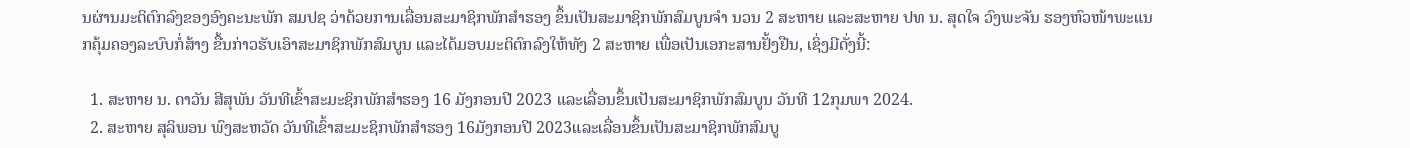ນຜ່ານມະຕິຕົກລົງຂອງອົງຄະນະພັກ ສມປຊ ວ່າດ້ວຍການເລື່ອນສະມາຊິກພັກສໍາຮອງ ຂຶ້ນເປັນສະມາຊິກພັກສົມບູນຈຳ ນວນ 2 ສະຫາຍ ແລະສະຫາຍ ປທ ນ. ສຸດໃຈ ວົງພະຈັນ ຮອງຫົວໜ້າພະແນກຄຸ້ມຄອງລະບົບກໍ່ສ້າງ ຂື້ນກ່າວຮັບເອົາສະມາຊິກພັກສົມບູນ ແລະໄດ້ມອບມະຕິຕົກລົງໃຫ້ທັງ 2 ສະຫາຍ ເພື່ອເປັນເອກະສານຢັ້ງຢືນ, ເຊິ່ງມີດັ່ງນີ້:

  1. ສະຫາຍ ນ. ດາວັນ ສີສຸພັນ ວັນທີເຂົ້າສະມະຊິກພັກສໍາຮອງ 16 ມັງກອນປີ 2023 ແລະເລື່ອນຂຶ້ນເປັນສະມາຊິກພັກສົມບູນ ວັນທີ 12ກຸມພາ 2024.
  2. ສະຫາຍ ສຸລິພອນ ພົງສະຫວັດ ວັນທີເຂົ້າສະມະຊິກພັກສໍາຮອງ 16ມັງກອນປີ 2023ແລະເລື່ອນຂຶ້ນເປັນສະມາຊິກພັກສົມບູ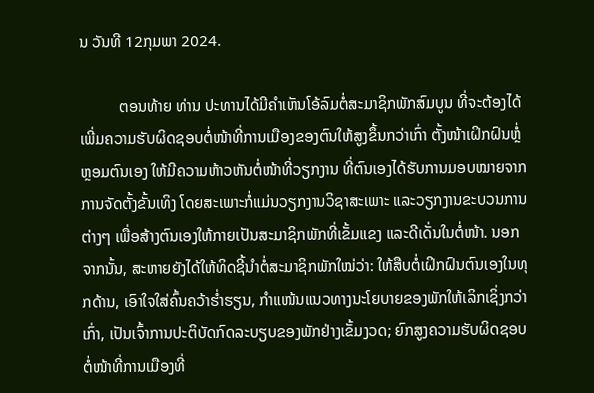ນ ວັນທີ 12ກຸມພາ 2024.

          ຕອນທ້າຍ ທ່ານ ປະທານໄດ້ມີຄຳເຫັນໂອ້ລົມຕໍ່ສະມາຊິກພັກສົມບູນ ທີ່ຈະຕ້ອງໄດ້ເພີ່ມຄວາມຮັບຜິດຊອບຕໍ່ໜ້າທີ່ການເມືອງຂອງຕົນໃຫ້ສູງຂຶ້ນກວ່າເກົ່າ ຕັ້ງໜ້າເຝິກຝົນຫຼໍ່ຫຼອມຕົນເອງ ໃຫ້ມີຄວາມຫ້າວຫັນຕໍ່ໜ້າທີ່ວຽກງານ ທີ່ຕົນເອງໄດ້ຮັບການມອບໝາຍຈາກການຈັດຕັ້ງຂັ້ນເທິງ ໂດຍສະເພາະກໍ່ແມ່ນວຽກງານວິຊາສະເພາະ ແລະວຽກງານຂະບວນການຕ່າງໆ ເພື່ອສ້າງຕົນເອງໃຫ້ກາຍເປັນສະມາຊິກພັກທີ່ເຂັ້ມແຂງ ແລະດີເດັ່ນໃນຕໍ່ໜ້າ. ນອກຈາກນັ້ນ, ສະຫາຍຍັງໄດ້ໃຫ້ທິດຊີ້ນຳຕໍ່ສະມາຊິກພັກໃໝ່ວ່າ: ໃຫ້ສືບຕໍ່ເຝິກຝົນຕົນເອງໃນທຸກດ້ານ, ເອົາໃຈໃສ່ຄົ້ນຄວ້າຮ່ຳຮຽນ, ກຳແໜ້ນແນວທາງນະໂຍບາຍຂອງພັກໃຫ້ເລິກເຊິ່ງກວ່າເກົ່າ, ເປັນເຈົ້າການປະຕິບັດກົດລະບຽບຂອງພັກຢ່າງເຂັ້ມງວດ; ຍົກສູງຄວາມຮັບຜິດຊອບຕໍ່ໜ້າທີ່ການເມືອງທີ່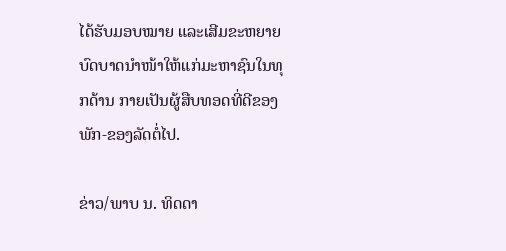ໄດ້ຮັບມອບໝາຍ ແລະເສີມຂະຫຍາຍບົດບາດນຳໜ້າໃຫ້ແກ່ມະຫາຊົນໃນທຸກດ້ານ ກາຍເປັນຜູ້ສືບທອດທີ່ດີຂອງພັກ-ຂອງລັດຕໍ່ໄປ.

ຂ່າວ/ພາບ ນ. ທິດດາ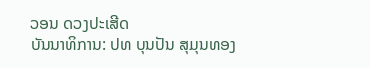ວອນ ດວງປະເສີດ
ບັນນາທິການ: ປທ ບຸນປັນ ສຸມຸນທອງ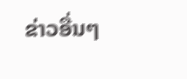ຂ່າວອື່ນໆ